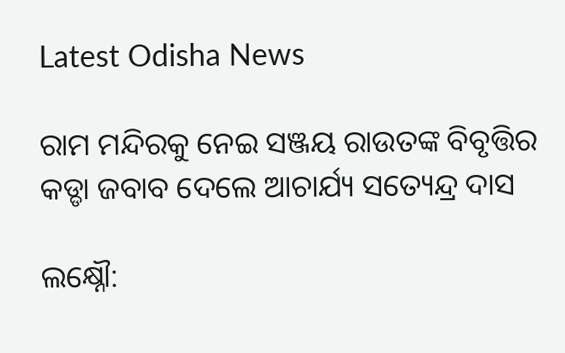Latest Odisha News

ରାମ ମନ୍ଦିରକୁ ନେଇ ସଞ୍ଜୟ ରାଉତଙ୍କ ବିବୃତ୍ତିର କଡ୍ଡା ଜବାବ ଦେଲେ ଆଚାର୍ଯ୍ୟ ସତ୍ୟେନ୍ଦ୍ର ଦାସ

ଲକ୍ଷ୍ନୌ: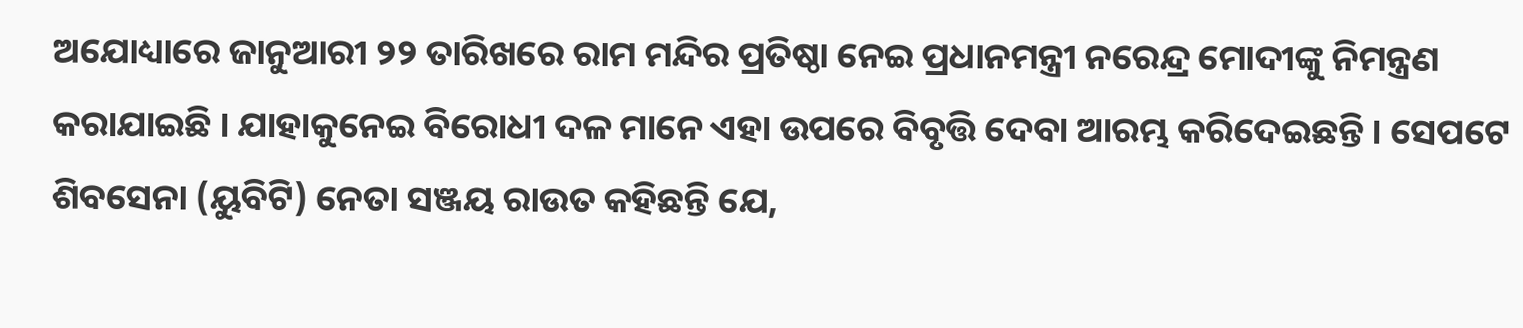ଅଯୋଧ୍ୟାରେ ଜାନୁଆରୀ ୨୨ ତାରିଖରେ ରାମ ମନ୍ଦିର ପ୍ରତିଷ୍ଠା ନେଇ ପ୍ରଧାନମନ୍ତ୍ରୀ ନରେନ୍ଦ୍ର ମୋଦୀଙ୍କୁ ନିମନ୍ତ୍ରଣ କରାଯାଇଛି । ଯାହାକୁନେଇ ବିରୋଧୀ ଦଳ ମାନେ ଏହା ଉପରେ ବିବୃତ୍ତି ଦେବା ଆରମ୍ଭ କରିଦେଇଛନ୍ତି । ସେପଟେ ଶିବସେନା (ୟୁବିଟି) ନେତା ସଞ୍ଜୟ ରାଉତ କହିଛନ୍ତି ଯେ,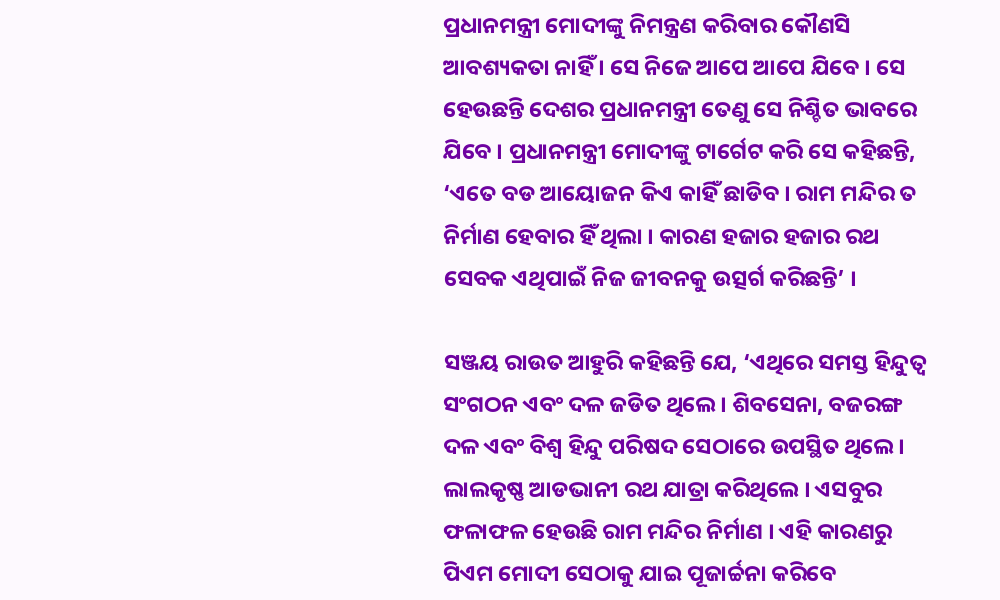ପ୍ରଧାନମନ୍ତ୍ରୀ ମୋଦୀଙ୍କୁ ନିମନ୍ତ୍ରଣ କରିବାର କୌଣସି ଆବଶ୍ୟକତା ନାହିଁ । ସେ ନିଜେ ଆପେ ଆପେ ଯିବେ । ସେ ହେଉଛନ୍ତି ଦେଶର ପ୍ରଧାନମନ୍ତ୍ରୀ ତେଣୁ ସେ ନିଶ୍ଚିତ ଭାବରେ ଯିବେ । ପ୍ରଧାନମନ୍ତ୍ରୀ ମୋଦୀଙ୍କୁ ଟାର୍ଗେଟ କରି ସେ କହିଛନ୍ତି, ‘ଏତେ ବଡ ଆୟୋଜନ କିଏ କାହିଁ ଛାଡିବ । ରାମ ମନ୍ଦିର ତ ନିର୍ମାଣ ହେବାର ହିଁ ଥିଲା । କାରଣ ହଜାର ହଜାର ରଥ ସେବକ ଏଥିପାଇଁ ନିଜ ଜୀବନକୁ ଉତ୍ସର୍ଗ କରିଛନ୍ତି’ ।

ସଞ୍ଜୟ ରାଉତ ଆହୁରି କହିଛନ୍ତି ଯେ, ‘ଏଥିରେ ସମସ୍ତ ହିନ୍ଦୁତ୍ୱ ସଂଗଠନ ଏବଂ ଦଳ ଜଡିତ ଥିଲେ । ଶିବସେନା, ବଜରଙ୍ଗ ଦଳ ଏବଂ ବିଶ୍ୱ ହିନ୍ଦୁ ପରିଷଦ ସେଠାରେ ଉପସ୍ଥିତ ଥିଲେ । ଲାଲକୃଷ୍ଣ ଆଡଭାନୀ ରଥ ଯାତ୍ରା କରିଥିଲେ । ଏସବୁର ଫଳାଫଳ ହେଉଛି ରାମ ମନ୍ଦିର ନିର୍ମାଣ । ଏହି କାରଣରୁ ପିଏମ ମୋଦୀ ସେଠାକୁ ଯାଇ ପୂଜାର୍ଚ୍ଚନା କରିବେ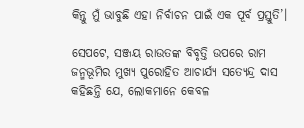କିନ୍ତୁ ମୁଁ ଭାବୁଛି ଏହା ନିର୍ବାଚନ ପାଇଁ ଏକ ପୂର୍ବ ପ୍ରସ୍ତୁତି’।

ସେପଟେ, ସଞ୍ଜୟ ରାଉତଙ୍କ ବିବୃତ୍ତି ଉପରେ ରାମ ଜନ୍ମଭୂମିର ମୁଖ୍ୟ ପୁରୋହିତ ଆଚାର୍ଯ୍ୟ ସତ୍ୟେନ୍ଦ୍ର ଦାସ କହିଛନ୍ତି ଯେ, ଲୋକମାନେ କେବଳ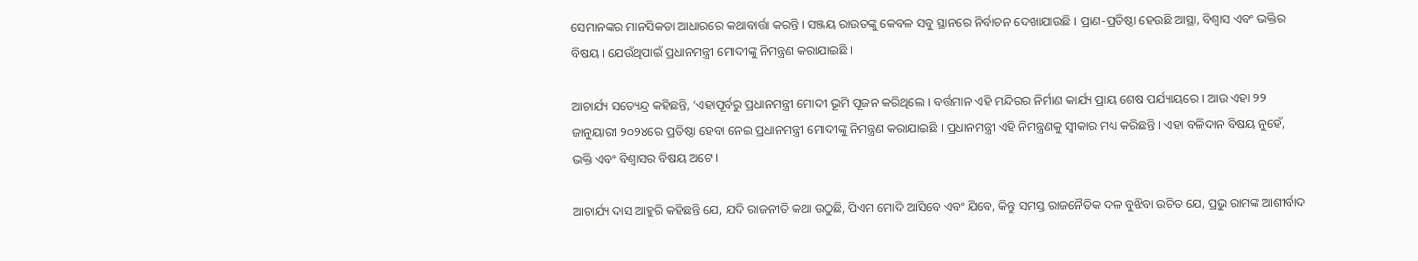ସେମାନଙ୍କର ମାନସିକତା ଆଧାରରେ କଥାବାର୍ତ୍ତା କରନ୍ତି । ସଞ୍ଜୟ ରାଉତଙ୍କୁ କେବଳ ସବୁ ସ୍ଥାନରେ ନିର୍ବାଚନ ଦେଖାଯାଉଛି । ପ୍ରାଣ-ପ୍ରତିଷ୍ଠା ହେଉଛି ଆସ୍ଥା, ବିଶ୍ୱାସ ଏବଂ ଭକ୍ତିର ବିଷୟ । ଯେଉଁଥିପାଇଁ ପ୍ରଧାନମନ୍ତ୍ରୀ ମୋଦୀଙ୍କୁ ନିମନ୍ତ୍ରଣ କରାଯାଇଛି ।

ଆଚାର୍ଯ୍ୟ ସତ୍ୟେନ୍ଦ୍ର କହିଛନ୍ତି, ‘ଏହାପୂର୍ବରୁ ପ୍ରଧାନମନ୍ତ୍ରୀ ମୋଦୀ ଭୂମି ପୂଜନ କରିଥିଲେ । ବର୍ତ୍ତମାନ ଏହି ମନ୍ଦିରର ନିର୍ମାଣ କାର୍ଯ୍ୟ ପ୍ରାୟ ଶେଷ ପର୍ଯ୍ୟାୟରେ । ଆଉ ଏହା ୨୨ ଜାନୁୟାରୀ ୨୦୨୪ରେ ପ୍ରତିଷ୍ଠା ହେବା ନେଇ ପ୍ରଧାନମନ୍ତ୍ରୀ ମୋଦୀଙ୍କୁ ନିମନ୍ତ୍ରଣ କରାଯାଇଛି । ପ୍ରଧାନମନ୍ତ୍ରୀ ଏହି ନିମନ୍ତ୍ରଣକୁ ସ୍ବୀକାର ମଧ୍ୟ କରିଛନ୍ତି । ଏହା ବଳିଦାନ ବିଷୟ ନୁହେଁ, ଭକ୍ତି ଏବଂ ବିଶ୍ୱାସର ବିଷୟ ଅଟେ ।

ଆଚାର୍ଯ୍ୟ ଦାସ ଆହୁରି କହିଛନ୍ତି ଯେ, ଯଦି ରାଜନୀତି କଥା ଉଠୁଛି, ପିଏମ ମୋଦି ଆସିବେ ଏବଂ ଯିବେ, କିନ୍ତୁ ସମସ୍ତ ରାଜନୈତିକ ଦଳ ବୁଝିବା ଉଚିତ ଯେ, ପ୍ରଭୁ ରାମଙ୍କ ଆଶୀର୍ବାଦ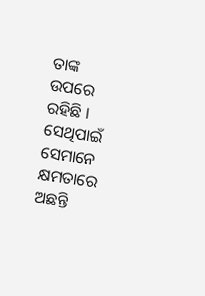ତାଙ୍କ ଉପରେ ରହିଛି । ସେଥିପାଇଁ ସେମାନେ କ୍ଷମତାରେ ଅଛନ୍ତି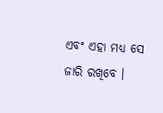ଏବଂ ଏହା ମଧ୍ୟ ସେ ଜାରି ରଖିବେ ।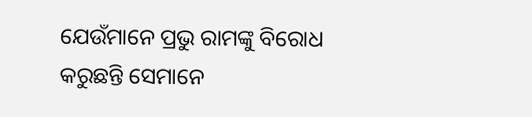ଯେଉଁମାନେ ପ୍ରଭୁ ରାମଙ୍କୁ ବିରୋଧ କରୁଛନ୍ତି ସେମାନେ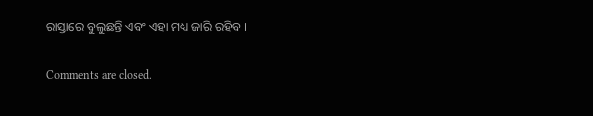ରାସ୍ତାରେ ବୁଲୁଛନ୍ତି ଏବଂ ଏହା ମଧ୍ୟ ଜାରି ରହିବ ।

Comments are closed.